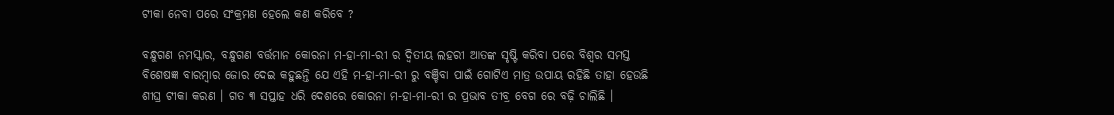ଟୀକା ନେବା ପରେ ସଂକ୍ରମଣ ହେଲେ କଣ କରିବେ ?

ବନ୍ଧୁଗଣ ନମସ୍କାର, ବନ୍ଧୁଗଣ ବର୍ତ୍ତମାନ କୋରନା ମ-ହା-ମା-ରୀ ର ଦ୍ଵିତୀୟ ଲହରୀ ଆତଙ୍କ ସୃଷ୍ଟି କରିବା ପରେ ବିଶ୍ୱର ସମସ୍ତ ବିଶେଷଜ୍ଞ ବାରମ୍ବାର ଜୋର ଦେଇ କହୁଛନ୍ତି ଯେ ଏହି ମ-ହା-ମା-ରୀ ରୁ ବଞ୍ଚିବା ପାଇଁ ଗୋଟିଏ ମାତ୍ର ଉପାୟ ରହିଛି ତାହା ହେଉଛି ଶୀଘ୍ର ଟୀକା କରଣ । ଗତ ୩ ସପ୍ତାହ ଧରି ଦେଶରେ କୋରନା ମ-ହା-ମା-ରୀ ର ପ୍ରଭାବ ତୀବ୍ର ବେଗ ରେ ବଢ଼ି ଚାଲିଛି ।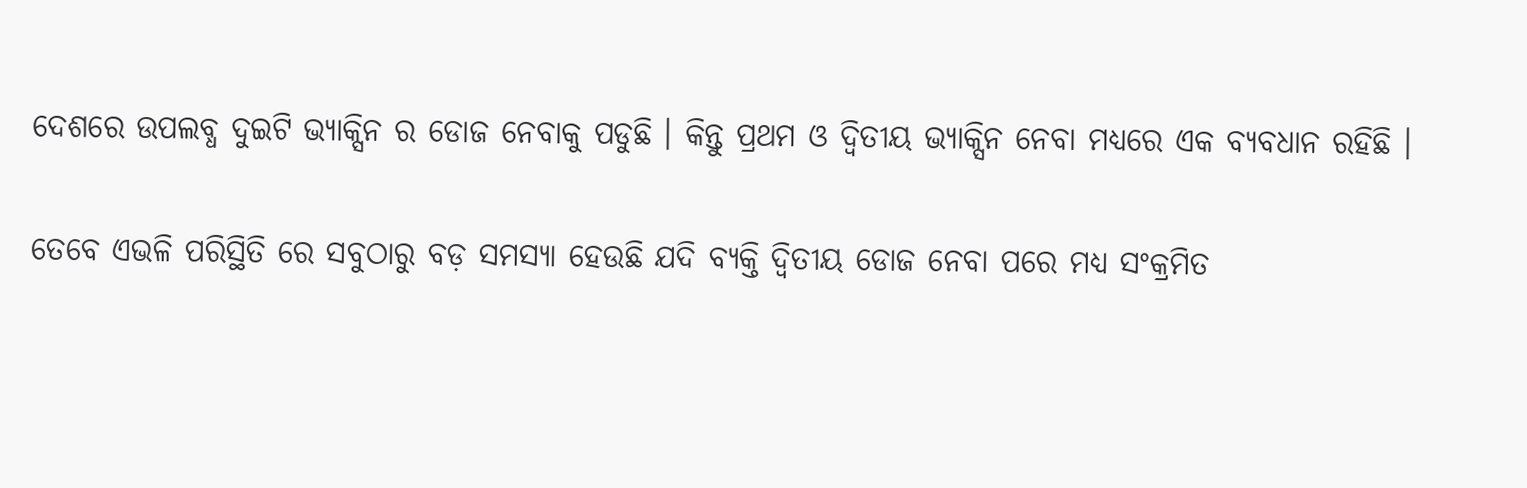ଦେଶରେ ଉପଲବ୍ଧ ଦୁଇଟି ଭ୍ୟାକ୍ସିନ ର ଡୋଜ ନେବାକୁ ପଡୁଛି । କିନ୍ତୁ ପ୍ରଥମ ଓ ଦ୍ଵିତୀୟ ଭ୍ୟାକ୍ସିନ ନେବା ମଧ୍ୟରେ ଏକ ବ୍ୟବଧାନ ରହିଛି ।

ତେବେ ଏଭଳି ପରିସ୍ଥିତି ରେ ସବୁଠାରୁ ବଡ଼ ସମସ୍ୟା ହେଉଛି ଯଦି ବ୍ୟକ୍ତି ଦ୍ଵିତୀୟ ଡୋଜ ନେବା ପରେ ମଧ୍ୟ ସଂକ୍ରମିତ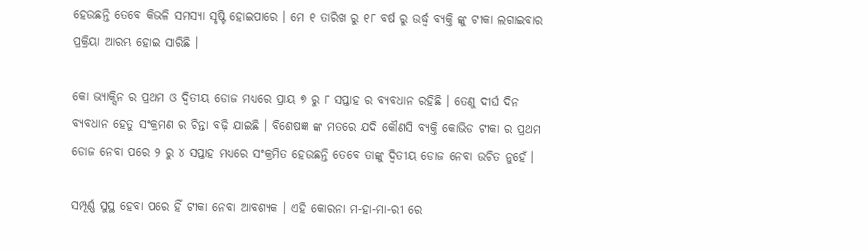ହେଉଛନ୍ତି ତେବେ କିଭଳି ସମସ୍ୟା ସୃଷ୍ଟି ହୋଇପାରେ । ମେ ୧ ତାରିଖ ରୁ ୧୮ ବର୍ଷ ରୁ ଉର୍ଦ୍ଧ୍ବ ବ୍ୟକ୍ତି ଙ୍କୁ ଟୀକା ଲଗାଇବାର ପ୍ରକ୍ରିୟା ଆରମ୍ଭ ହୋଇ ସାରିଛି ।

କୋ ଭ୍ୟାକ୍ସିନ ର ପ୍ରଥମ ଓ ଦ୍ୱିତୀୟ ଡୋଜ ମଧ୍ୟରେ ପ୍ରାୟ ୭ ରୁ ୮ ସପ୍ତାହ ର ବ୍ୟବଧାନ ରହିଛି । ତେଣୁ ଦୀର୍ଘ ଦିନ ବ୍ୟବଧାନ ହେତୁ ସଂକ୍ରମଣ ର ଚିନ୍ତା ବଢ଼ି ଯାଇଛି । ବିଶେଷଜ୍ଞ ଙ୍କ ମତରେ ଯଦି କୌଣସି ବ୍ୟକ୍ତି କୋଭିଡ ଟୀକା ର ପ୍ରଥମ ଡୋଜ ନେବା ପରେ ୨ ରୁ ୪ ସପ୍ତାହ ମଧ୍ୟରେ ସଂକ୍ରମିତ ହେଉଛନ୍ତି ତେବେ ତାଙ୍କୁ ଦ୍ଵିତୀୟ ଡୋଜ ନେବା ଉଚିତ ନୁହେଁ ।

ସମ୍ପୂର୍ଣ୍ଣ ସୁସ୍ଥ ହେବା ପରେ ହିଁ ଟୀକା ନେବା ଆବଶ୍ୟକ । ଏହି କୋରନା ମ-ହା-ମା-ରୀ ରେ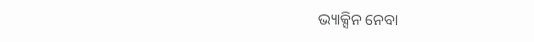ଭ୍ୟାକ୍ସିନ ନେବା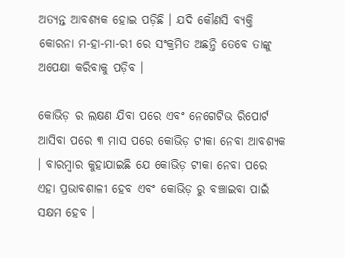ଅତ୍ୟନ୍ତ ଆବଶ୍ୟକ ହୋଇ ପଡ଼ିଛି । ଯଦି କୌଣସି ବ୍ୟକ୍ତି କୋରନା ମ-ହା-ମା-ରୀ ରେ ସଂକ୍ରମିତ ଅଛନ୍ତି ତେବେ ତାଙ୍କୁ ଅପେକ୍ଷା କରିବାକୁ ପଡ଼ିବ ।

କୋଭିଡ଼ ର ଲକ୍ଷଣ ଯିବା ପରେ ଏବଂ ନେଗେଟିଭ ରିପୋର୍ଟ ଆସିବା ପରେ ୩ ମାସ ପରେ କୋଭିଡ଼ ଟୀକା ନେବା ଆବଶ୍ୟକ । ବାରମ୍ବାର କୁହାଯାଇଛି ଯେ କୋଭିଡ଼ ଟୀକା ନେବା ପରେ ଏହା ପ୍ରଭାବଶାଳୀ ହେବ ଏବଂ କୋଭିଡ଼ ରୁ ବଞ୍ଚାଇବା ପାଇଁ ସକ୍ଷମ ହେବ ।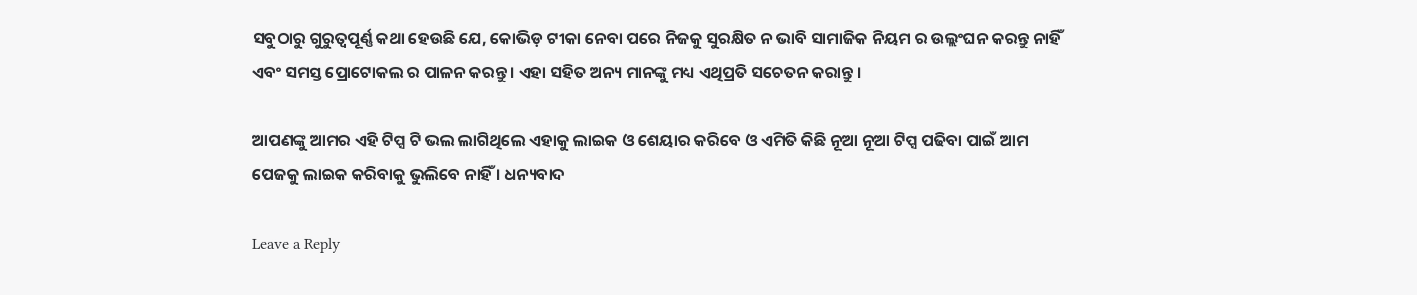ସବୁଠାରୁ ଗୁରୁତ୍ୱପୂର୍ଣ୍ଣ କଥା ହେଉଛି ଯେ, କୋଭିଡ଼ ଟୀକା ନେବା ପରେ ନିଜକୁ ସୁରକ୍ଷିତ ନ ଭାବି ସାମାଜିକ ନିୟମ ର ଉଲ୍ଲଂଘନ କରନ୍ତୁ ନାହିଁ ଏବଂ ସମସ୍ତ ପ୍ରୋଟୋକଲ ର ପାଳନ କରନ୍ତୁ । ଏହା ସହିତ ଅନ୍ୟ ମାନଙ୍କୁ ମଧ୍ୟ ଏଥିପ୍ରତି ସଚେତନ କରାନ୍ତୁ ।

ଆପଣଙ୍କୁ ଆମର ଏହି ଟିପ୍ସ ଟି ଭଲ ଲାଗିଥିଲେ ଏହାକୁ ଲାଇକ ଓ ଶେୟାର କରିବେ ଓ ଏମିତି କିଛି ନୂଆ ନୂଆ ଟିପ୍ସ ପଢିବା ପାଇଁ ଆମ ପେଜକୁ ଲାଇକ କରିବାକୁ ଭୁଲିବେ ନାହିଁ । ଧନ୍ୟବାଦ

Leave a Reply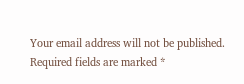Your email address will not be published. Required fields are marked *